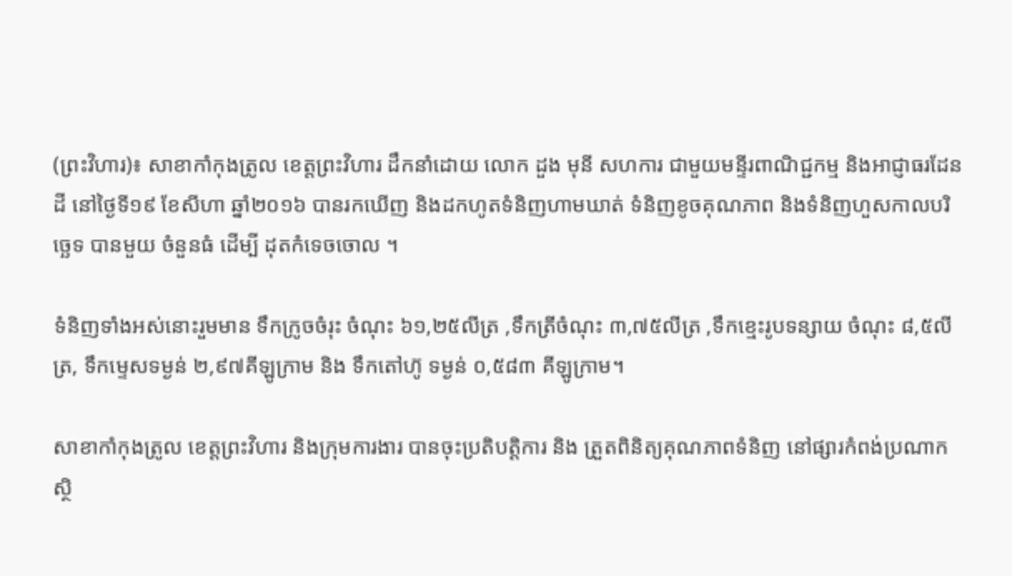(ព្រះវិហារ)៖ សាខាកាំកុងត្រូល ខេត្តព្រះវិហារ ដឹកនាំដោយ លោក ដួង មុនី សហការ ជាមួយមន្ទីរពាណិជ្ជកម្ម និងអាជ្ញាធរដែនដី នៅថ្ងៃទី១៩ ខែសីហា ឆ្នាំ២០១៦ បានរកឃើញ និងដកហូតទំនិញហាមឃាត់ ទំនិញខូចគុណភាព និងទំនិញហួសកាលបរិច្ឆេទ បានមួយ ចំនួនធំ ដើម្បី ដុតកំទេចចោល ។

ទំនិញទាំងអស់នោះរួមមាន ទឹកក្រូចចំរុះ ចំណុះ ៦១,២៥លីត្រ ,ទឹកត្រីចំណុះ ៣,៧៥លីត្រ ,ទឹកខ្មេះរូបទន្សាយ ចំណុះ ៨,៥លីត្រ, ទឹកម្ទេសទម្ងន់ ២,៩៧គីឡូក្រាម និង ទឹកតៅហ៊ូ ទម្ងន់ ០,៥៨៣ គីឡូក្រាម។

សាខាកាំកុងត្រូល ខេត្តព្រះវិហារ និងក្រុមការងារ បានចុះប្រតិបត្តិការ និង ត្រួតពិនិត្យគុណភាពទំនិញ នៅផ្សារកំពង់ប្រណាក ស្ថិ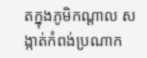តក្នុងភូមិកណ្តាល សង្កាត់កំពង់ប្រណាក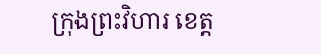ក្រុងព្រះវិហារ ខេត្ត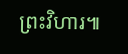ព្រះវិហារ៕